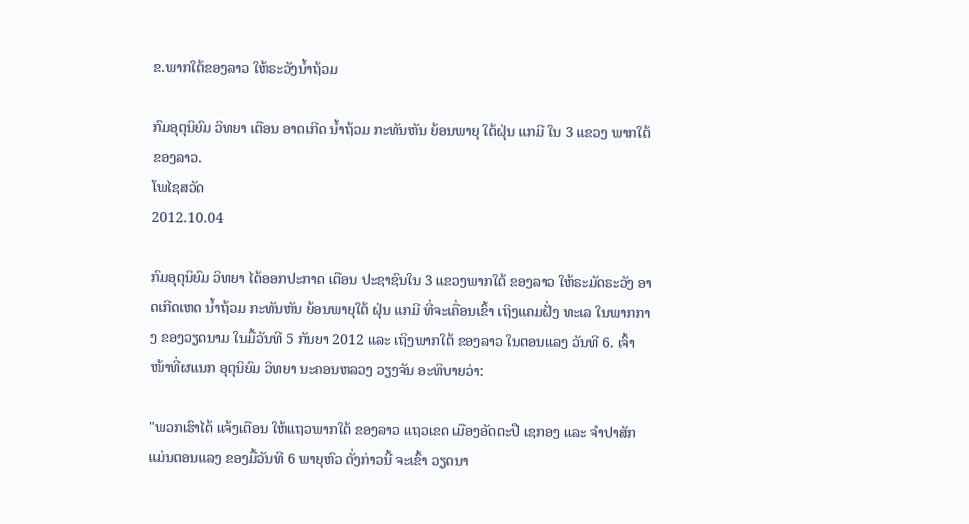ຂ.ພາກໃຕ້ຂອງລາວ ໃຫ້ຣະວັງນໍ້າຖ້ວມ

ກົມອຸຕຸນິຍົມ ວິທຍາ ເຕືອນ ອາດເກີດ ນໍ້າຖ້ວມ ກະທັນຫັນ ຍ້ອນພາຍຸ ໃຕ້ຝຸ່ນ ແກມີ ໃນ 3 ແຂວງ ພາກໃຕ້ ຂອງລາວ.
ໂພໄຊສວັດ
2012.10.04

ກົມອຸຕຸນິຍົມ ວິທຍາ ໄດ້ອອກປະກາດ ເຕືອນ ປະຊາຊົນໃນ 3 ແຂວງພາກໃຕ້ ຂອງລາວ ໃຫ້ຣະມັດຣະວັງ ອາດເກີດເຫດ ນໍ້າຖ້ວມ ກະທັນຫັນ ຍ້ອນພາຍຸໃຕ້ ຝຸ່ນ ແກມີ ທີ່ຈະເຄື່ອນເຂົ້າ ເຖິງແຄມຝັ່ງ ທະເລ ໃນພາກກາງ ຂອງວຽດນາມ ໃນມື້ວັນທີ 5 ກັນຍາ 2012 ແລະ ເຖິງພາກໃຕ້ ຂອງລາວ ໃນຕອນແລງ ວັນທີ 6. ເຈົ້າໜ້າທີ່ຜແນກ ອຸຕຸນິຍົມ ວິທຍາ ນະຄອນຫລວງ ວຽງຈັນ ອະທິບາຍວ່າ:

"ພວກເຮົາໄດ້ ແຈ້ງເຕືອນ ໃຫ້ແຖວພາກໃຕ້ ຂອງລາວ ແຖວເຂດ ເມືອງອັດຕະປື ເຊກອງ ແລະ ຈໍາປາສັກ ແມ່ນຕອນແລງ ຂອງມື້ວັນທີ 6 ພາຍຸຫົວ ດັ່ງກ່າວນີ້ ຈະເຂົ້າ ວຽດນາ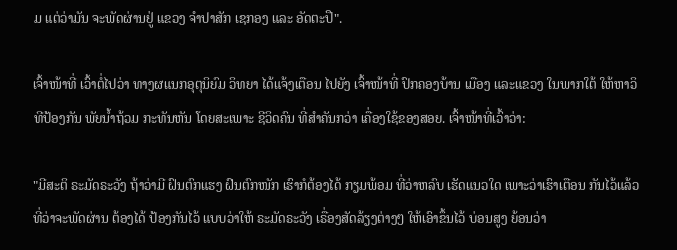ມ ແຕ່ວ່າມັນ ຈະພັດຜ່ານຢູ່ ແຂວງ ຈໍາປາສັກ ເຊກອງ ແລະ ອັດຕະປື".

ເຈົ້າໜ້າທີ່ ເວົ້າຕໍ່ໄປວ່າ ທາງຜແນກອຸຕຸນິຍົມ ວິທຍາ ໄດ້ແຈ້ງເຕືອນ ໄປຍັງ ເຈົ້າໜ້າທີ່ ປົກຄອງບ້ານ ເມືອງ ແລະແຂວງ ໃນພາກໃຕ້ ໃຫ້ຫາວິທີປ້ອງກັນ ພັຍນໍ້າຖ້ວມ ກະທັນຫັນ ໂດຍສະເພາະ ຊີວິດຄົນ ທີ່ສໍາຄັນກວ່າ ເຄື່ອງໃຊ້ຂອງສອຍ. ເຈົ້າໜ້າທີ່ເວົ້າວ່າ:

"ມີສະຕິ ຣະມັດຣະວັງ ຖ້າວ່າມີ ຝົນຕົກແຮງ ຝົນຕົກໜັກ ເຮົາກໍຕ້ອງໄດ້ ກຽມພ້ອມ ທີ່ວ່າຫລົບ ເຮັດແນວໃດ ເພາະວ່າເຮົາເຕືອນ ກັນໄວ້ແລ້ວ ທີ່ວ່າຈະພັດຜ່ານ ຕ້ອງໄດ້ ປ້ອງກັນໄວ້ ແບບວ່າໃຫ້ ຣະມັດຣະວັງ ເຣື່ອງສັດລ້ຽງຕ່າງໆ ໃຫ້ເອົາຂຶ້ນໄວ້ ບ່ອນສູງ ຍ້ອນວ່າ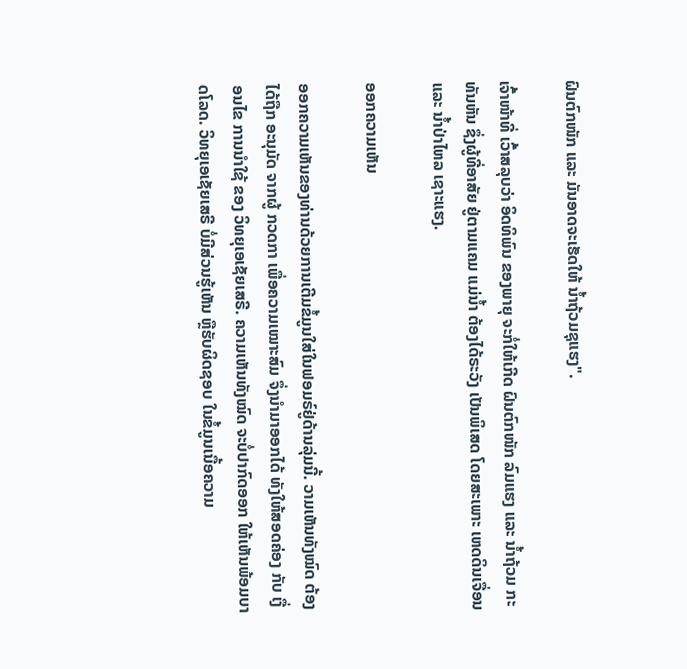ຝົນຕົກໜັກ ແລະ ມັນອາດຈະເຮັດໃຫ້ ນໍ້າຖ້ວມຊຸແຮງ".

ເຈົ້າໜ້າທີ່ ເວົ້າສລຸບວ່າ ອິດທິພົນ ຂອງພາຍຸ ຈະກໍ່ໃຫ້ເກີດ ຝົນຕົກໜັກ ລົມແຮງ ແລະ ນໍ້າຖ້ວມ ກະທັນຫັນ ຊຶ່ງຜູ້ທີ່ອາສັຍ ຢູ່ຕາມແຄມ ແມ່ນໍ້າ ຕ້ອງໄດ້ຣະວັງ ເປັນພິເສດ ໂດຍສະເພາະ ເຫດດິນເຈື່ອນ ແລະ ນໍ້າປ່າໄຫລ ເຊາະແຮງ.

ອອກຄວາມເຫັນ

ອອກຄວາມເຫັນຂອງທ່ານດ້ວຍການເຕີມຂໍ້ມູນໃສ່ໃນຟອມຣ໌ຢູ່ດ້ານລຸ່ມນີ້. ວາມເຫັນທັງໝົດ ຕ້ອງໄດ້ຖືກ ອະນຸມັດ ຈາກຜູ້ ກວດກາ ເພື່ອຄວາມເໝາະສົມ ຈຶ່ງນໍາມາອອກໄດ້ ທັງໃຫ້ສອດຄ່ອງ ກັບ ເງື່ອນໄຂ ການນຳໃຊ້ ຂອງ ວິທຍຸເອເຊັຍເສຣີ. ຄວາມເຫັນທັງໝົດ ຈະບໍ່ປາກົດອອກ ໃຫ້ເຫັນພ້ອມບາດໂລດ. ວິທຍຸເອເຊັຍເສຣີ ບໍ່ມີສ່ວນຮູ້ເຫັນ ຫຼືຮັບຜິດຊອບ ໃນຂໍ້ມູນເນື້ອຄວາມ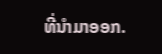ທີ່ນໍາມາອອກ.